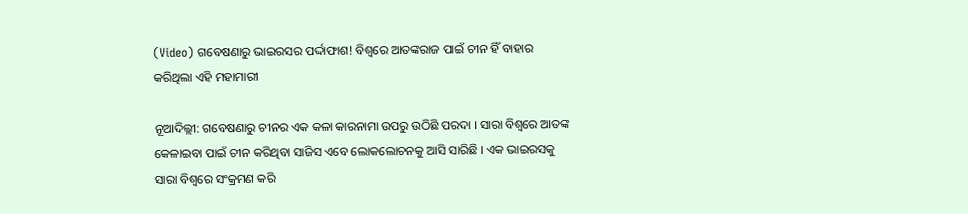(Video) ଗବେଷଣାରୁ ଭାଇରସର ପର୍ଦ୍ଦାଫାଶ! ବିଶ୍ୱରେ ଆତଙ୍କରାଜ ପାଇଁ ଚୀନ ହିଁ ବାହାର କରିଥିଲା ଏହି ମହାମାରୀ

ନୂଆଦିଲ୍ଲୀ: ଗବେଷଣାରୁ ଚୀନର ଏକ କଳା କାରନାମା ଉପରୁ ଉଠିଛି ପରଦା । ସାରା ବିଶ୍ୱରେ ଆତଙ୍କ କେଳାଇବା ପାଇଁ ଚୀନ କରିଥିବା ସାଜିସ ଏବେ ଲୋକଲୋଚନକୁ ଆସି ସାରିଛି । ଏକ ଭାଇରସକୁ ସାରା ବିଶ୍ୱରେ ସଂକ୍ରମଣ କରି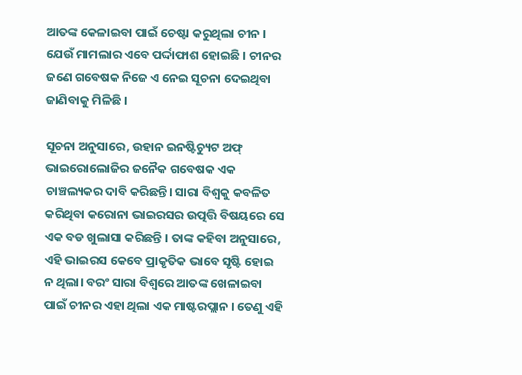ଆତଙ୍କ କେଳାଇବା ପାଇଁ ଚେଷ୍ଟା କରୁଥିଲା ଚୀନ । ଯେଉଁ ମାମଲାର ଏବେ ପର୍ଦ୍ଦାଫାଶ ହୋଇଛି । ଚୀନର ଜଣେ ଗବେଷକ ନିଜେ ଏ ନେଇ ସୂଚନା ଦେଇଥିବା ଜାଣିବାକୁ ମିଳିଛି ।

ସୂଚନା ଅନୁସାରେ, ଉହାନ ଇନଷ୍ଟିଚ୍ୟୁଟ ଅଫ୍ ଭାଇରୋଲୋଜିର ଜନୈକ ଗବେଷକ ଏକ ଚାଞ୍ଚଲ୍ୟକର ଦାବି କରିଛନ୍ତି। ସାରା ବିଶ୍ୱକୁ କବଳିତ କରିଥିବା କରୋନା ଭାଇରସର ଉତ୍ପତ୍ତି ବିଷୟରେ ସେ ଏକ ବଡ ଖୁଲାସା କରିଛନ୍ତି । ତାଙ୍କ କହିବା ଅନୁସାରେ, ଏହି ଭାଇରସ କେବେ ପ୍ରାକୃତିକ ଭାବେ ସୃଷ୍ଟି ହୋଇ ନ ଥିଲା। ବରଂ ସାରା ବିଶ୍ୱରେ ଆତଙ୍କ ଖେଳାଇବା ପାଇଁ ଚୀନର ଏହା ଥିଲା ଏକ ମାଷ୍ଟରପ୍ଲାନ । ତେଣୁ ଏହି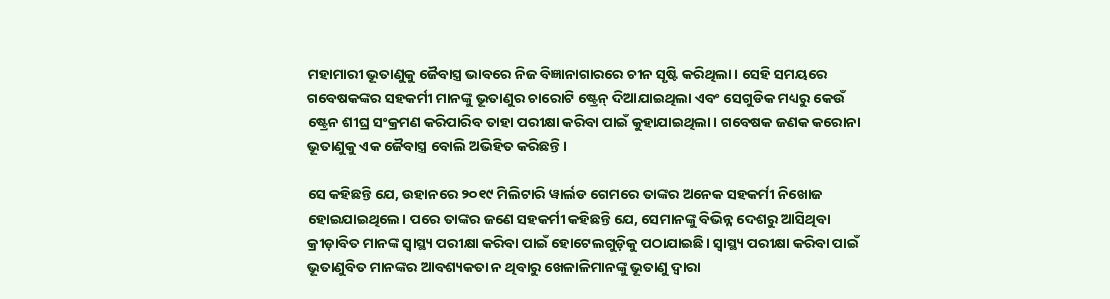ମହାମାରୀ ଭୂତାଣୁକୁ ଜୈବାସ୍ତ୍ର ଭାବରେ ନିଜ ବିଜ୍ଞାନାଗାରରେ ଚୀନ ସୃଷ୍ଟି କରିଥିଲା। ସେହି ସମୟରେ ଗବେଷକଙ୍କର ସହକର୍ମୀ ମାନଙ୍କୁ ଭୂତାଣୁର ଚାରୋଟି ଷ୍ଟ୍ରେନ୍ ଦିଆଯାଇଥିଲା ଏବଂ ସେଗୁଡିକ ମଧ୍ୟରୁ କେଉଁ ଷ୍ଟ୍ରେନ ଶୀଘ୍ର ସଂକ୍ରମଣ କରିପାରିବ ତାହା ପରୀକ୍ଷା କରିବା ପାଇଁ କୁହାଯାଇଥିଲା। ଗବେଷକ ଜଣକ କରୋନା ଭୂତାଣୁକୁ ଏକ ଜୈବାସ୍ତ୍ର ବୋଲି ଅଭିହିତ କରିଛନ୍ତି।

ସେ କହିଛନ୍ତି ଯେ, ଉହାନରେ ୨୦୧୯ ମିଲିଟାରି ୱାର୍ଲଡ ଗେମରେ ତାଙ୍କର ଅନେକ ସହକର୍ମୀ ନିଖୋଜ ହୋଇଯାଇଥିଲେ। ପରେ ତାଙ୍କର ଜଣେ ସହକର୍ମୀ କହିଛନ୍ତି ଯେ, ସେମାନଙ୍କୁ ବିଭିନ୍ନ ଦେଶରୁ ଆସିଥିବା କ୍ରୀଡ଼ାବିତ ମାନଙ୍କ ସ୍ୱାସ୍ଥ୍ୟ ପରୀକ୍ଷା କରିବା ପାଇଁ ହୋଟେଲଗୁଡ଼ିକୁ ପଠାଯାଇଛି। ସ୍ୱାସ୍ଥ୍ୟ ପରୀକ୍ଷା କରିବା ପାଇଁ ଭୂତାଣୁବିତ ମାନଙ୍କର ଆବଶ୍ୟକତା ନ ଥିବାରୁ ଖେଳାଳିମାନଙ୍କୁ ଭୂତାଣୁ ଦ୍ୱାରା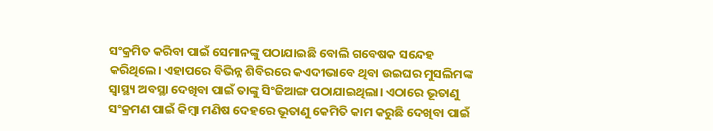ସଂକ୍ରମିତ କରିବା ପାଇଁ ସେମାନଙ୍କୁ ପଠାଯାଇଛି ବୋଲି ଗବେଷକ ସନ୍ଦେହ କରିଥିଲେ। ଏହାପରେ ବିଭିନ୍ନ ଶିବିରରେ କଏଦୀଭାବେ ଥିବା ଉଇଘର ମୁସଲିମଙ୍କ ସ୍ବାସ୍ଥ୍ୟ ଅବସ୍ଥା ଦେଖିବା ପାଇଁ ତାଙ୍କୁ ସିଂଜିଆଙ୍ଗ ପଠାଯାଇଥିଲା। ଏଠାରେ ଭୂତାଣୁ ସଂକ୍ରମଣ ପାଇଁ କିମ୍ବା ମଣିଷ ଦେହରେ ଭୂତାଣୁ କେମିତି କାମ କରୁଛି ଦେଖିବା ପାଇଁ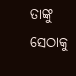ତାଙ୍କୁ ସେଠାକୁ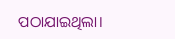ପଠାଯାଇଥିଲା।